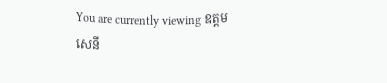You are currently viewing ឧត្តមសេនី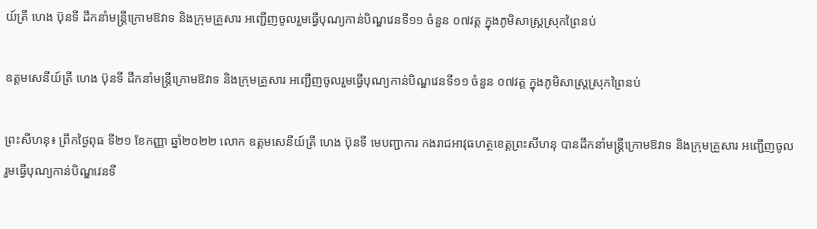យ៍ត្រី ហេង ប៊ុនទី ដឹកនាំមន្ត្រីក្រោមឱវាទ និងក្រុមគ្រួសារ អញ្ជើញចូលរួមធ្វើបុណ្យកាន់បិណ្ឌវេនទី១១ ចំនួន ០៧វត្ត ក្នុងភូមិសាស្រ្តស្រុកព្រៃនប់

ឧត្តមសេនីយ៍ត្រី ហេង ប៊ុនទី ដឹកនាំមន្ត្រីក្រោមឱវាទ និងក្រុមគ្រួសារ អញ្ជើញចូលរួមធ្វើបុណ្យកាន់បិណ្ឌវេនទី១១ ចំនួន ០៧វត្ត ក្នុងភូមិសាស្រ្តស្រុកព្រៃនប់

ព្រះសីហនុ៖ ព្រឹកថ្ងៃពុធ ទី២១ ខែកញ្ញា ឆ្នាំ២០២២ លោក ឧត្តមសេនីយ៍ត្រី ហេង ប៊ុនទី មេបញ្ជាការ កងរាជអាវុធហត្ថខេត្តព្រះសីហនុ បានដឹកនាំមន្ត្រីក្រោមឱវាទ និងក្រុមគ្រួសារ អញ្ជើញចូលរួមធ្វើបុណ្យកាន់បិណ្ឌវេនទី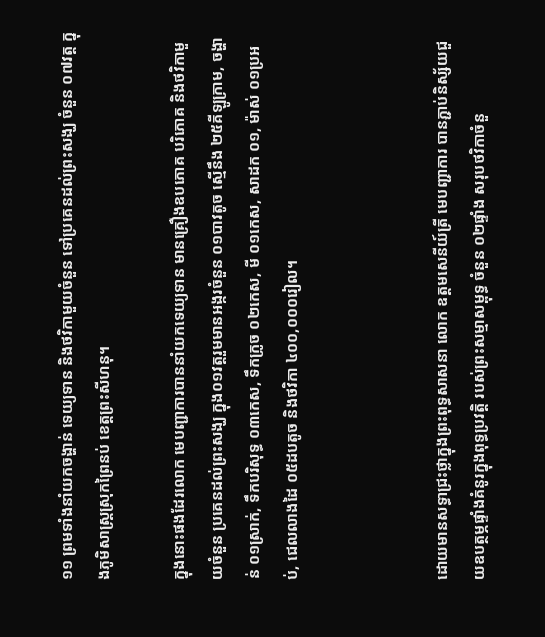១១ ព្រមទាំងនាំយកចង្ហាន់ ទេយ្យទាន និងថវិកាមួយចំនួន ទៅប្រគេនដល់ព្រះសង្ឃ ចំនួន ០៧វត្ត ក្នុងភូមិសាស្រ្តស្រុកព្រៃនប់ ខេត្តព្រះសីហនុ។

ក្នុងនោះផងដែរលោក មេបញ្ជាការបាននាំយកទេយ្យទាន មានគ្រឿងឧបភោគ បរិភោគ និងថវិកាមួយចំនួន ប្រគេនដល់ព្រះសង្ឃ ក្នុង០១វត្តរួមមានអង្ករចំនួន ០១បាវតូច ស្មើនឹង ២៥គីឡូក្រាម, ចង្ហាន់ ០១ស្រាក់, ទឹកបរិសុទ្ធ ០៣កេស, ទឹកក្រូច ០២កេស, មី ០១កេស, សាដក ០១, ម៉ាស់ ០១ប្រអប់, ជេលលាងដៃ ០៥ដបតូច និងថវិកា ៤០០,០០០រៀល។



ដោយមានសទ្ធាជ្រះថ្លាក្នុងព្រះពុទ្ធសាសនា លោក ឧត្តមសេនីយ៍ត្រី មេបញ្ជាការ បានភ្ជាប់និស្ស័យជួយឧបត្ថម្ភផ្ទាំងគំនូរក្នុងពុទ្ធប្រវត្តិ របស់ព្រះសម្មាសម្ពុទ្ធ ចំនួន ០២ផ្ទាំង សរុបថវិកាចំនួ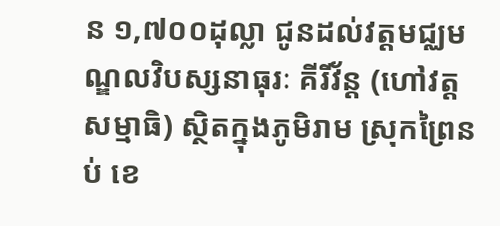ន ១,៧០០ដុល្លា ជូនដល់វត្តមជ្ឈមណ្ឌលវិបស្សនាធុរៈ គីរីវ័ន្ត (ហៅវត្តសម្មាធិ) ស្ថិតក្នុងភូមិរាម ស្រុកព្រៃនប់ ខេ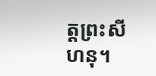ត្តព្រះសីហនុ។